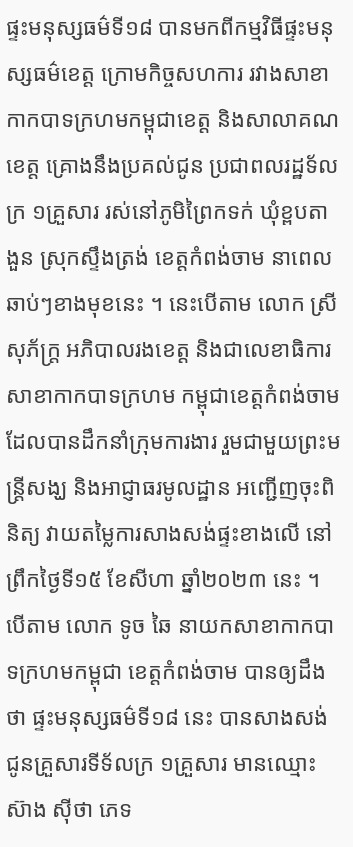ផ្ទះមនុស្សធម៌ទី១៨ បានមកពីកម្មវិធីផ្ទះមនុស្សធម៌ខេត្ត ក្រោមកិច្ចសហការ រវាងសាខាកាកបាទក្រហមកម្ពុជាខេត្ត និងសាលាគណខេត្ត គ្រោងនឹងប្រគល់ជូន ប្រជាពលរដ្ឋទ័លក្រ ១គ្រួសារ រស់នៅភូមិព្រៃកទក់ ឃុំខ្ពបតាងួន ស្រុកស្ទឹងត្រង់ ខេត្តកំពង់ចាម នាពេលឆាប់ៗខាងមុខនេះ ។ នេះបើតាម លោក ស្រី សុភ័ក្ត្រ អភិបាលរងខេត្ត និងជាលេខាធិការសាខាកាកបាទក្រហម កម្ពុជាខេត្តកំពង់ចាម ដែលបានដឹកនាំក្រុមការងារ រួមជាមួយព្រះមន្រ្ដីសង្ឃ និងអាជ្ញាធរមូលដ្ឋាន អញ្ជើញចុះពិនិត្យ វាយតម្លៃការសាងសង់ផ្ទះខាងលើ នៅព្រឹកថ្ងៃទី១៥ ខែសីហា ឆ្នាំ២០២៣ នេះ ។
បើតាម លោក ទូច ឆៃ នាយកសាខាកាកបាទក្រហមកម្ពុជា ខេត្តកំពង់ចាម បានឲ្យដឹងថា ផ្ទះមនុស្សធម៌ទី១៨ នេះ បានសាងសង់ជូនគ្រួសារទីទ័លក្រ ១គ្រួសារ មានឈ្មោះ ស៊ាង ស៊ីថា ភេទ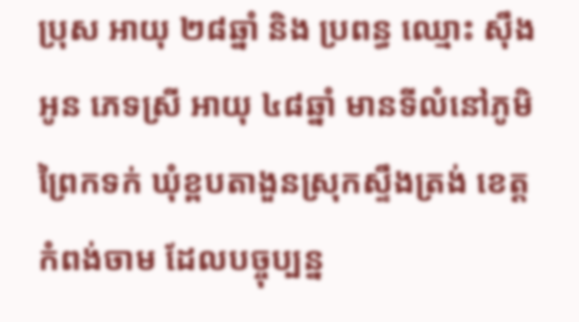ប្រុស អាយុ ២៨ឆ្នាំ និង ប្រពន្ធ ឈ្មោះ ស៊ឹង អូន ភេទស្រី អាយុ ៤៨ឆ្នាំ មានទីលំនៅភូមិព្រៃកទក់ ឃុំខ្ពបតាងួនស្រុកស្ទឹងត្រង់ ខេត្តកំពង់ចាម ដែលបច្ចុប្បន្ន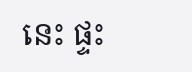នេះ ផ្ទះ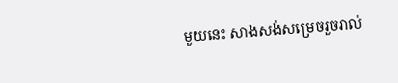មួយនេះ សាងសង់សម្រេចរួចរាល់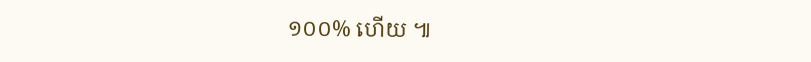១០០% ហើយ ៕